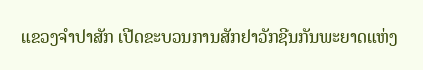ແຂວງຈໍາປາສັກ ເປີດຂະບວນການສັກຢາວັກຊີນກັນພະຍາດແຫ່ງ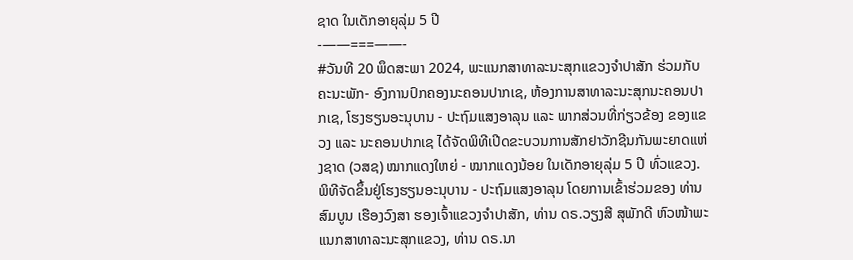ຊາດ ໃນເດັກອາຍຸລຸ່ມ 5 ປີ
-——===——-
#ວັນທີ 20 ພຶດສະພາ 2024, ພະແນກສາທາລະນະສຸກແຂວງຈໍາປາສັກ ຮ່ວມກັບ ຄະນະພັກ- ອົງການປົກຄອງນະຄອນປາກເຊ, ຫ້ອງການສາທາລະນະສຸກນະຄອນປາກເຊ, ໂຮງຮຽນອະນຸບານ - ປະຖົມແສງອາລຸນ ແລະ ພາກສ່ວນທີ່ກ່ຽວຂ້ອງ ຂອງແຂວງ ແລະ ນະຄອນປາກເຊ ໄດ້ຈັດພິທີເປີດຂະບວນການສັກຢາວັກຊີນກັນພະຍາດແຫ່ງຊາດ (ວສຊ) ໝາກແດງໃຫຍ່ - ໝາກແດງນ້ອຍ ໃນເດັກອາຍຸລຸ່ມ 5 ປີ ທົ່ວແຂວງ. ພິທີຈັດຂຶ້ນຢູ່ໂຮງຮຽນອະນຸບານ - ປະຖົມແສງອາລຸນ ໂດຍການເຂົ້າຮ່ວມຂອງ ທ່ານ ສົມບູນ ເຮືອງວົງສາ ຮອງເຈົ້າແຂວງຈໍາປາສັກ, ທ່ານ ດຣ.ວຽງສີ ສຸພັກດີ ຫົວໜ້າພະແນກສາທາລະນະສຸກແຂວງ, ທ່ານ ດຣ.ນາ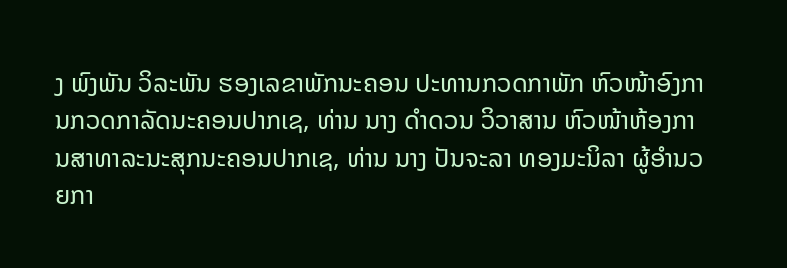ງ ພົງພັນ ວິລະພັນ ຮອງເລຂາພັກນະຄອນ ປະທານກວດກາພັກ ຫົວໜ້າອົງການກວດກາລັດນະຄອນປາກເຊ, ທ່ານ ນາງ ດໍາດວນ ວິວາສານ ຫົວໜ້າຫ້ອງການສາທາລະນະສຸກນະຄອນປາກເຊ, ທ່ານ ນາງ ປັນຈະລາ ທອງມະນິລາ ຜູ້ອໍານວຍກາ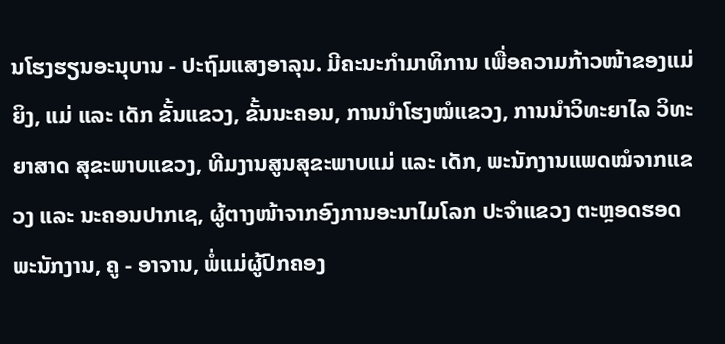ນໂຮງຮຽນອະນຸບານ - ປະຖົມແສງອາລຸນ. ມີຄະນະກໍາມາທິການ ເພື່ອຄວາມກ້າວໜ້າຂອງແມ່ຍິງ, ແມ່ ແລະ ເດັກ ຂັ້ນແຂວງ, ຂັ້ນນະຄອນ, ການນໍາໂຮງໝໍແຂວງ, ການນໍາວິທະຍາໄລ ວິທະຍາສາດ ສຸຂະພາບແຂວງ, ທີມງານສູນສຸຂະພາບແມ່ ແລະ ເດັກ, ພະນັກງານແພດໝໍຈາກແຂວງ ແລະ ນະຄອນປາກເຊ, ຜູ້ຕາງໜ້າຈາກອົງການອະນາໄມໂລກ ປະຈຳແຂວງ ຕະຫຼອດຮອດພະນັກງານ, ຄູ - ອາຈານ, ພໍ່ແມ່ຜູ້ປົກຄອງ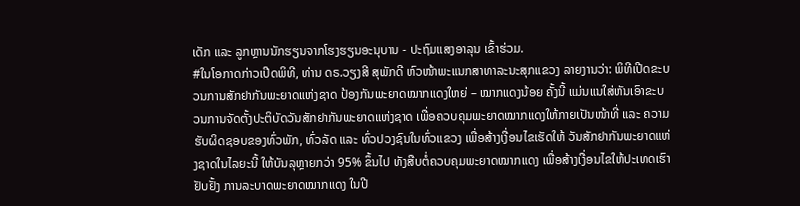ເດັກ ແລະ ລູກຫຼານນັກຮຽນຈາກໂຮງຮຽນອະນຸບານ - ປະຖົມແສງອາລຸນ ເຂົ້າຮ່ວມ.
#ໃນໂອກາດກ່າວເປີດພິທີ, ທ່ານ ດຣ.ວຽງສີ ສຸພັກດີ ຫົວໜ້າພະແນກສາທາລະນະສຸກແຂວງ ລາຍງານວ່າ: ພິທີເປີດຂະບວນການສັກຢາກັນພະຍາດແຫ່ງຊາດ ປ້ອງກັນພະຍາດໝາກແດງໃຫຍ່ – ໝາກແດງນ້ອຍ ຄັ້ງນີ້ ແມ່ນແນໃສ່ຫັນເອົາຂະບວນການຈັດຕັ້ງປະຕິບັດວັນສັກຢາກັນພະຍາດແຫ່ງຊາດ ເພື່ອຄວບຄຸມພະຍາດໝາກແດງໃຫ້ກາຍເປັນໜ້າທີ່ ແລະ ຄວາມຮັບຜິດຊອບຂອງທົ່ວພັກ, ທົ່ວລັດ ແລະ ທົ່ວປວງຊົນໃນທົ່ວແຂວງ ເພື່ອສ້າງເງື່ອນໄຂເຮັດໃຫ້ ວັນສັກຢາກັນພະຍາດແຫ່ງຊາດໃນໄລຍະນີ້ ໃຫ້ບັນລຸຫຼາຍກວ່າ 95% ຂຶ້ນໄປ ທັງສືບຕໍ່ຄວບຄຸມພະຍາດໝາກແດງ ເພື່ອສ້າງເງື່ອນໄຂໃຫ້ປະເທດເຮົາຢັບຢັ້ງ ການລະບາດພະຍາດໝາກແດງ ໃນປີ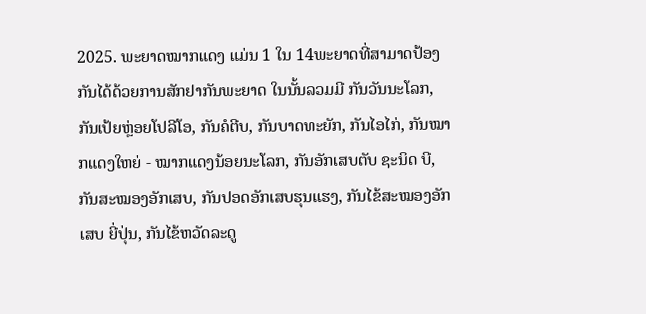2025. ພະຍາດໝາກແດງ ແມ່ນ 1 ໃນ 14ພະຍາດທີ່ສາມາດປ້ອງກັນໄດ້ດ້ວຍການສັກຢາກັນພະຍາດ ໃນນັ້ນລວມມີ ກັນວັນນະໂລກ, ກັນເປ້ຍຫຼ່ອຍໂປລີໂອ, ກັນຄໍຕີບ, ກັນບາດທະຍັກ, ກັນໄອໄກ່, ກັນໝາກແດງໃຫຍ່ - ໝາກແດງນ້ອຍນະໂລກ, ກັນອັກເສບຕັບ ຊະນິດ ບີ, ກັນສະໝອງອັກເສບ, ກັນປອດອັກເສບຮຸນແຮງ, ກັນໄຂ້ສະໝອງອັກເສບ ຍີ່ປຸ່ນ, ກັນໄຂ້ຫວັດລະດູ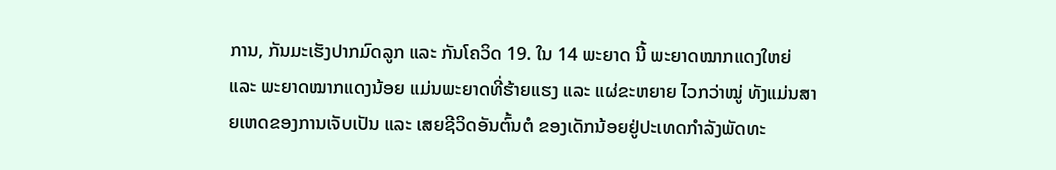ການ, ກັນມະເຮັງປາກມົດລູກ ແລະ ກັນໂຄວິດ 19. ໃນ 14 ພະຍາດ ນີ້ ພະຍາດໝາກແດງໃຫຍ່ ແລະ ພະຍາດໝາກແດງນ້ອຍ ແມ່ນພະຍາດທີ່ຮ້າຍແຮງ ແລະ ແຜ່ຂະຫຍາຍ ໄວກວ່າໝູ່ ທັງແມ່ນສາຍເຫດຂອງການເຈັບເປັນ ແລະ ເສຍຊີວິດອັນຕົ້ນຕໍ ຂອງເດັກນ້ອຍຢູ່ປະເທດກໍາລັງພັດທະ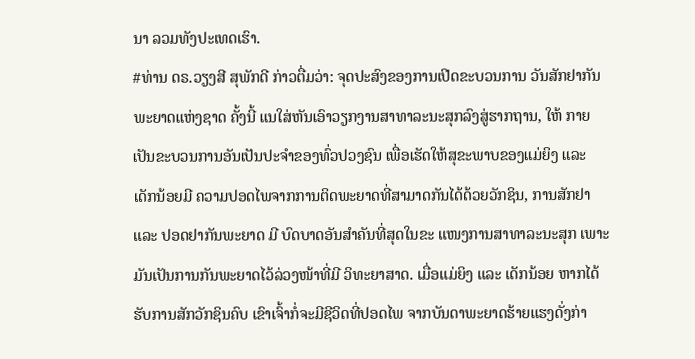ນາ ລວມທັງປະເທດເຮົາ.
#ທ່ານ ດຣ.ວຽງສີ ສຸພັກດີ ກ່າວຕື່ມວ່າ: ຈຸດປະສົງຂອງການເປີດຂະບວນການ ວັນສັກຢາກັນພະຍາດແຫ່ງຊາດ ຄັ້ງນີ້ ແນໃສ່ຫັນເອົາວຽກງານສາທາລະນະສຸກລົງສູ່ຮາກຖານ, ໃຫ້ ກາຍເປັນຂະບວນການອັນເປັນປະຈຳຂອງທົ່ວປວງຊົນ ເພື່ອເຮັດໃຫ້ສຸຂະພາບຂອງແມ່ຍິງ ແລະ ເດັກນ້ອຍມີ ຄວາມປອດໄພຈາກການຕິດພະຍາດທີ່ສາມາດກັນໄດ້ດ້ວຍວັກຊິນ, ການສັກຢາ ແລະ ປອດຢາກັນພະຍາດ ມີ ບົດບາດອັນສໍາຄັນທີ່ສຸດໃນຂະ ແໜງການສາທາລະນະສຸກ ເພາະມັນເປັນການກັນພະຍາດໄວ້ລ່ວງໜ້າທີ່ມີ ວິທະຍາສາດ. ເມື່ອແມ່ຍິງ ແລະ ເດັກນ້ອຍ ຫາກໄດ້ຮັບການສັກວັກຊິນຄົບ ເຂົາເຈົ້າກໍ່ຈະມີຊີວິດທີ່ປອດໄພ ຈາກບັນດາພະຍາດຮ້າຍແຮງດັ່ງກ່າ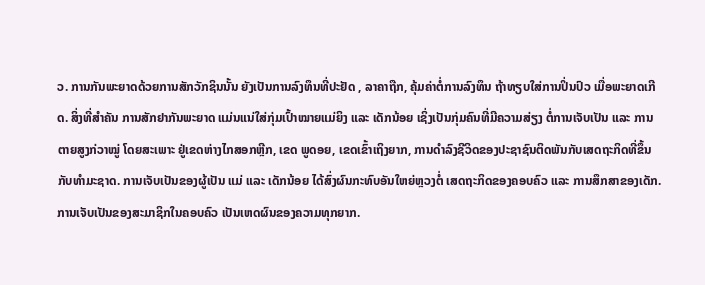ວ. ການກັນພະຍາດດ້ວຍການສັກວັກຊິນນັ້ນ ຍັງເປັນການລົງທຶນທີ່ປະຢັດ , ລາຄາຖືກ, ຄຸ້ມຄ່າຕໍ່ການລົງທຶນ ຖ້າທຽບໃສ່ການປິ່ນປົວ ເມື່ອພະຍາດເກີດ. ສິ່ງທີ່ສໍາຄັນ ການສັກຢາກັນພະຍາດ ແມ່ນແນ່ໃສ່ກຸ່ມເປົ້າໝາຍແມ່ຍິງ ແລະ ເດັກນ້ອຍ ເຊິ່ງເປັນກຸ່ມຄົນທີ່ມີຄວາມສ່ຽງ ຕໍ່ການເຈັບເປັນ ແລະ ການຕາຍສູງກ່ວາໝູ່ ໂດຍສະເພາະ ຢູ່ເຂດຫ່າງໄກສອກຫຼີກ, ເຂດ ພູດອຍ, ເຂດເຂົ້າເຖິງຍາກ, ການດໍາລົງຊີວິດຂອງປະຊາຊົນຕິດພັນກັບເສດຖະກິດທີ່ຂຶ້ນກັບທຳມະຊາດ. ການເຈັບເປັນຂອງຜູ້ເປັນ ແມ່ ແລະ ເດັກນ້ອຍ ໄດ້ສົ່ງຜົນກະທົບອັນໃຫຍ່ຫຼວງຕໍ່ ເສດຖະກິດຂອງຄອບຄົວ ແລະ ການສຶກສາຂອງເດັກ. ການເຈັບເປັນຂອງສະມາຊິກໃນຄອບຄົວ ເປັນເຫດຜົນຂອງຄວາມທຸກຍາກ.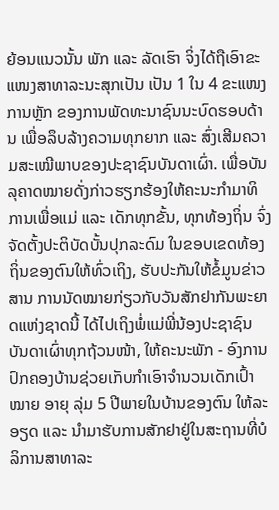ຍ້ອນແນວນັ້ນ ພັກ ແລະ ລັດເຮົາ ຈິ່ງໄດ້ຖືເອົາຂະແໜງສາທາລະນະສຸກເປັນ ເປັນ 1 ໃນ 4 ຂະແໜງການຫຼັກ ຂອງການພັດທະນາຊົນນະບົດຮອບດ້ານ ເພື່ອລຶບລ້າງຄວາມທຸກຍາກ ແລະ ສົ່ງເສີມຄວາມສະເໝີພາບຂອງປະຊາຊົນບັນດາເຜົ່າ. ເພື່ອບັນລຸຄາດໝາຍດັ່ງກ່າວຮຽກຮ້ອງໃຫ້ຄະນະກຳມາທິການເພື່ອແມ່ ແລະ ເດັກທຸກຂັ້ນ, ທຸກທ້ອງຖິ່ນ ຈົ່ງຈັດຕັ້ງປະຕິບັດບັ້ນປຸກລະດົມ ໃນຂອບເຂດທ້ອງຖິ່ນຂອງຕົນໃຫ້ທົ່ວເຖິງ, ຮັບປະກັນໃຫ້ຂໍ້ມູນຂ່າວສານ ການນັດໝາຍກ່ຽວກັບວັນສັກຢາກັນພະຍາດແຫ່ງຊາດນີ້ ໄດ້ໄປເຖິງພໍ່ແມ່ພີ່ນ້ອງປະຊາຊົນ ບັນດາເຜົ່າທຸກຖ້ວນໜ້າ, ໃຫ້ຄະນະພັກ - ອົງການປົກຄອງບ້ານຊ່ວຍເກັບກໍາເອົາຈໍານວນເດັກເປົ້າໝາຍ ອາຍຸ ລຸ່ມ 5 ປີພາຍໃນບ້ານຂອງຕົນ ໃຫ້ລະອຽດ ແລະ ນໍາມາຮັບການສັກຢາຢູ່ໃນສະຖານທີ່ບໍລິການສາທາລະ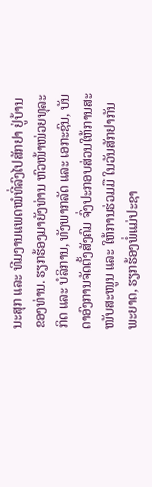ນະສຸກ ແລະ ທີມງານແພດໝໍທີ່ລົງໄປສັກຢາ ຢູ່ບ້ານຂອງທ່ານ. ຮຽກຮ້ອງມາຍັງທ່ານ ຫົວໜ້າໜ່ວຍທຸລະກິດ ແລະ ບໍລິການ, ທັງພາກລັດ ແລະ ເອກະຊົນ, ບັນດາອົງການຈັດຕັ້ງສັງຄົມ ຈົ່ງປະກອບສ່ວນໃຫ້ການສະໜັບສະໜູນ ແລະ ໃຫ້ການຮ່ວມມື ໃນວັນສັກຢາກັນພະຍາດ, ຮຽກຮ້ອງພໍ່ແມ່ປະຊາ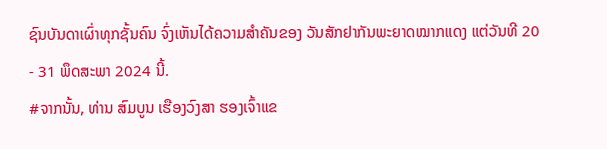ຊົນບັນດາເຜົ່າທຸກຊັ້ນຄົນ ຈົ່ງເຫັນໄດ້ຄວາມສໍາຄັນຂອງ ວັນສັກຢາກັນພະຍາດໝາກແດງ ແຕ່ວັນທີ 20 - 31 ພຶດສະພາ 2024 ນີ້.
#ຈາກນັ້ນ, ທ່ານ ສົມບູນ ເຮືອງວົງສາ ຮອງເຈົ້າແຂ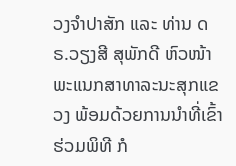ວງຈໍາປາສັກ ແລະ ທ່ານ ດຣ.ວຽງສີ ສຸພັກດີ ຫົວໜ້າພະແນກສາທາລະນະສຸກແຂວງ ພ້ອມດ້ວຍການນໍາທີ່ເຂົ້າຮ່ວມພິທີ ກໍ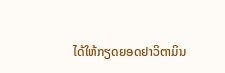ໄດ້ໃຫ້ກຽດຍອດຢາວິຕາມິນ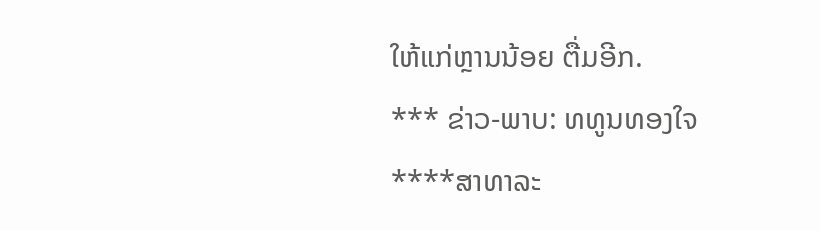ໃຫ້ແກ່ຫຼານນ້ອຍ ຕື່ມອີກ.
*** ຂ່າວ-ພາບ: ທທູນທອງໃຈ
****ສາທາລະ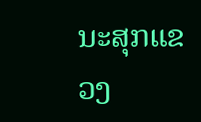ນະສຸກແຂວງ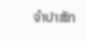ຈຳປາສັກ